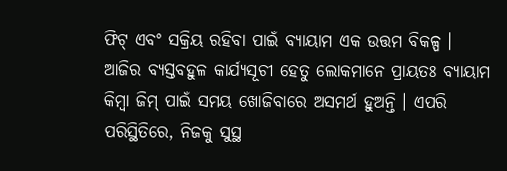ଫିଟ୍ ଏବଂ ସକ୍ରିୟ ରହିବା ପାଇଁ ବ୍ୟାୟାମ ଏକ ଉତ୍ତମ ବିକଳ୍ପ । ଆଜିର ବ୍ୟସ୍ତବହୁଳ କାର୍ଯ୍ୟସୂଚୀ ହେତୁ ଲୋକମାନେ ପ୍ରାୟତଃ ବ୍ୟାୟାମ କିମ୍ବା ଜିମ୍ ପାଇଁ ସମୟ ଖୋଜିବାରେ ଅସମର୍ଥ ହୁଅନ୍ତି । ଏପରି ପରିସ୍ଥିତିରେ, ନିଜକୁ ସୁସ୍ଥ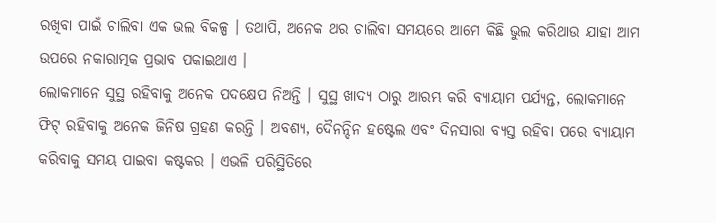ରଖିବା ପାଇଁ ଚାଲିବା ଏକ ଭଲ ବିକଳ୍ପ । ତଥାପି, ଅନେକ ଥର ଚାଲିବା ସମୟରେ ଆମେ କିଛି ଭୁଲ କରିଥାଉ ଯାହା ଆମ ଉପରେ ନକାରାତ୍ମକ ପ୍ରଭାବ ପକାଇଥାଏ ।
ଲୋକମାନେ ସୁସ୍ଥ ରହିବାକୁ ଅନେକ ପଦକ୍ଷେପ ନିଅନ୍ତି । ସୁସ୍ଥ ଖାଦ୍ୟ ଠାରୁ ଆରମ୍ଭ କରି ବ୍ୟାୟାମ ପର୍ଯ୍ୟନ୍ତ, ଲୋକମାନେ ଫିଟ୍ ରହିବାକୁ ଅନେକ ଜିନିଷ ଗ୍ରହଣ କରନ୍ତି । ଅବଶ୍ୟ, ଦୈନନ୍ଦିନ ହଷ୍ଟେଲ ଏବଂ ଦିନସାରା ବ୍ୟସ୍ତ ରହିବା ପରେ ବ୍ୟାୟାମ କରିବାକୁ ସମୟ ପାଇବା କଷ୍ଟକର । ଏଭଳି ପରିସ୍ଥିତିରେ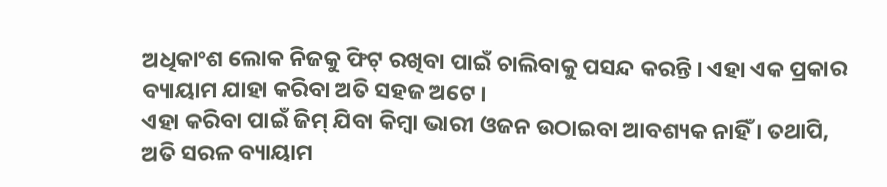ଅଧିକାଂଶ ଲୋକ ନିଜକୁ ଫିଟ୍ ରଖିବା ପାଇଁ ଚାଲିବାକୁ ପସନ୍ଦ କରନ୍ତି । ଏହା ଏକ ପ୍ରକାର ବ୍ୟାୟାମ ଯାହା କରିବା ଅତି ସହଜ ଅଟେ ।
ଏହା କରିବା ପାଇଁ ଜିମ୍ ଯିବା କିମ୍ବା ଭାରୀ ଓଜନ ଉଠାଇବା ଆବଶ୍ୟକ ନାହିଁ । ତଥାପି, ଅତି ସରଳ ବ୍ୟାୟାମ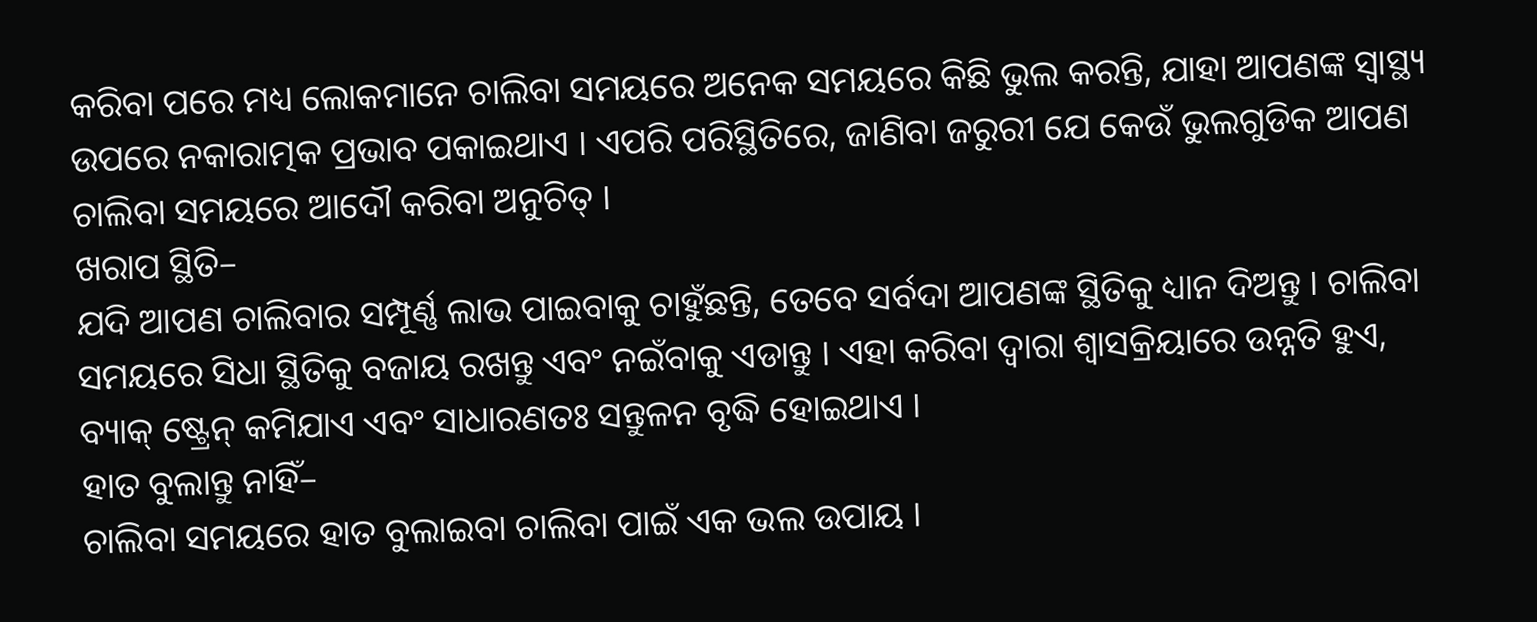କରିବା ପରେ ମଧ୍ୟ ଲୋକମାନେ ଚାଲିବା ସମୟରେ ଅନେକ ସମୟରେ କିଛି ଭୁଲ କରନ୍ତି, ଯାହା ଆପଣଙ୍କ ସ୍ୱାସ୍ଥ୍ୟ ଉପରେ ନକାରାତ୍ମକ ପ୍ରଭାବ ପକାଇଥାଏ । ଏପରି ପରିସ୍ଥିତିରେ, ଜାଣିବା ଜରୁରୀ ଯେ କେଉଁ ଭୁଲଗୁଡିକ ଆପଣ ଚାଲିବା ସମୟରେ ଆଦୌ କରିବା ଅନୁଚିତ୍ ।
ଖରାପ ସ୍ଥିତି–
ଯଦି ଆପଣ ଚାଲିବାର ସମ୍ପୂର୍ଣ୍ଣ ଲାଭ ପାଇବାକୁ ଚାହୁଁଛନ୍ତି, ତେବେ ସର୍ବଦା ଆପଣଙ୍କ ସ୍ଥିତିକୁ ଧ୍ୟାନ ଦିଅନ୍ତୁ । ଚାଲିବା ସମୟରେ ସିଧା ସ୍ଥିତିକୁ ବଜାୟ ରଖନ୍ତୁ ଏବଂ ନଇଁବାକୁ ଏଡାନ୍ତୁ । ଏହା କରିବା ଦ୍ୱାରା ଶ୍ବାସକ୍ରିୟାରେ ଉନ୍ନତି ହୁଏ, ବ୍ୟାକ୍ ଷ୍ଟ୍ରେନ୍ କମିଯାଏ ଏବଂ ସାଧାରଣତଃ ସନ୍ତୁଳନ ବୃଦ୍ଧି ହୋଇଥାଏ ।
ହାତ ବୁଲାନ୍ତୁ ନାହିଁ–
ଚାଲିବା ସମୟରେ ହାତ ବୁଲାଇବା ଚାଲିବା ପାଇଁ ଏକ ଭଲ ଉପାୟ ।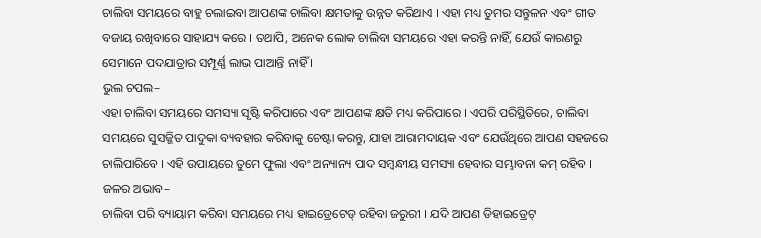ଚାଲିବା ସମୟରେ ବାହୁ ଚଲାଇବା ଆପଣଙ୍କ ଚାଲିବା କ୍ଷମତାକୁ ଉନ୍ନତ କରିଥାଏ । ଏହା ମଧ୍ୟ ତୁମର ସନ୍ତୁଳନ ଏବଂ ଗୀତ ବଜାୟ ରଖିବାରେ ସାହାଯ୍ୟ କରେ । ତଥାପି, ଅନେକ ଲୋକ ଚାଲିବା ସମୟରେ ଏହା କରନ୍ତି ନାହିଁ, ଯେଉଁ କାରଣରୁ ସେମାନେ ପଦଯାତ୍ରାର ସମ୍ପୂର୍ଣ୍ଣ ଲାଭ ପାଆନ୍ତି ନାହିଁ ।
ଭୁଲ ଚପଲ–
ଏହା ଚାଲିବା ସମୟରେ ସମସ୍ୟା ସୃଷ୍ଟି କରିପାରେ ଏବଂ ଆପଣଙ୍କ କ୍ଷତି ମଧ୍ୟ କରିପାରେ । ଏପରି ପରିସ୍ଥିତିରେ, ଚାଲିବା ସମୟରେ ସୁସଜ୍ଜିତ ପାଦୁକା ବ୍ୟବହାର କରିବାକୁ ଚେଷ୍ଟା କରନ୍ତୁ, ଯାହା ଆରାମଦାୟକ ଏବଂ ଯେଉଁଥିରେ ଆପଣ ସହଜରେ ଚାଲିପାରିବେ । ଏହି ଉପାୟରେ ତୁମେ ଫୁଲା ଏବଂ ଅନ୍ୟାନ୍ୟ ପାଦ ସମ୍ବନ୍ଧୀୟ ସମସ୍ୟା ହେବାର ସମ୍ଭାବନା କମ୍ ରହିବ ।
ଜଳର ଅଭାବ–
ଚାଲିବା ପରି ବ୍ୟାୟାମ କରିବା ସମୟରେ ମଧ୍ୟ ହାଇଡ୍ରେଟେଡ୍ ରହିବା ଜରୁରୀ । ଯଦି ଆପଣ ଡିହାଇଡ୍ରେଟ୍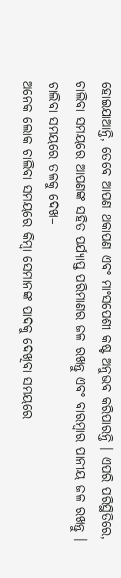ହୋଇଯାଆନ୍ତି, ତେବେ ଆପଣ ଥକାପଣ ଏବଂ ମାଂସପେଶୀ କଷ୍ଟ ଅନୁଭବ କରିପାରନ୍ତି । ଏପରି ପରିସ୍ଥିତିରେ, ଚାଲିବା ସମୟରେ ଆପଣଙ୍କ ସହିତ ପର୍ଯ୍ୟାପ୍ତ ପରିମାଣର ଜଳ ରଖନ୍ତୁ ଏବଂ ବାରମ୍ବାର ପାନୀୟ ଜଳ ରଖନ୍ତୁ ।
ଚାଲିବା ସମୟରେ ତଳକୁ ଦେଖ–
ଅନେକ ଲୋକ ଚାଲିବା ସମୟରେ କିମ୍ବା ସେମାନଙ୍କ ପାଦକୁ ଦେଖିବା ସମୟରେ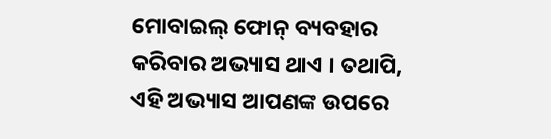ମୋବାଇଲ୍ ଫୋନ୍ ବ୍ୟବହାର କରିବାର ଅଭ୍ୟାସ ଥାଏ । ତଥାପି, ଏହି ଅଭ୍ୟାସ ଆପଣଙ୍କ ଉପରେ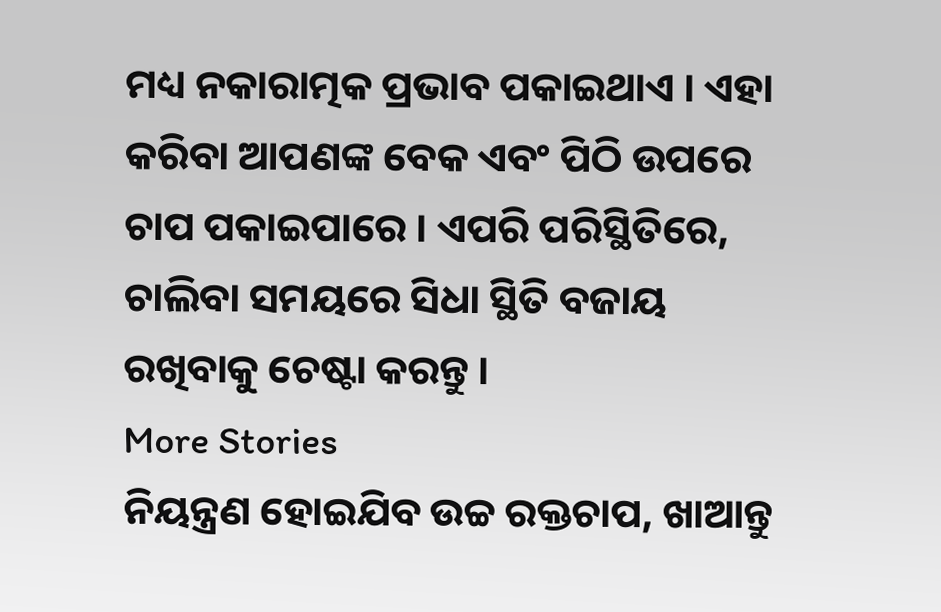ମଧ୍ୟ ନକାରାତ୍ମକ ପ୍ରଭାବ ପକାଇଥାଏ । ଏହା କରିବା ଆପଣଙ୍କ ବେକ ଏବଂ ପିଠି ଉପରେ ଚାପ ପକାଇପାରେ । ଏପରି ପରିସ୍ଥିତିରେ, ଚାଲିବା ସମୟରେ ସିଧା ସ୍ଥିତି ବଜାୟ ରଖିବାକୁ ଚେଷ୍ଟା କରନ୍ତୁ ।
More Stories
ନିୟନ୍ତ୍ରଣ ହୋଇଯିବ ଉଚ୍ଚ ରକ୍ତଚାପ, ଖାଆନ୍ତୁ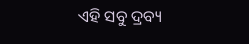ଏହି ସବୁ ଦ୍ରବ୍ୟ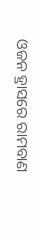ଓଜନ ହ୍ରାସରେ ରାମବାଣ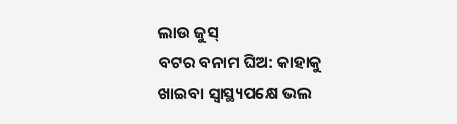ଲାଉ ଜୁସ୍
ବଟର ବନାମ ଘିଅ: କାହାକୁ ଖାଇବା ସ୍ବାସ୍ଥ୍ୟପକ୍ଷେ ଭଲ